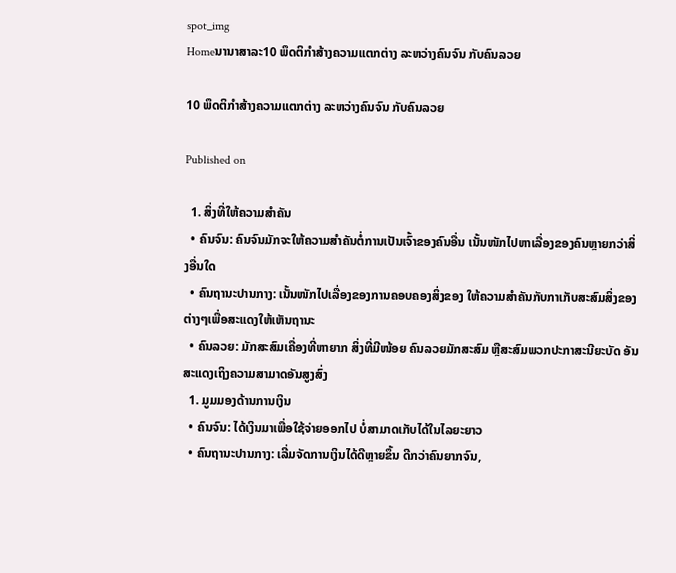spot_img
Homeນານາສາລະ10 ພຶດຕິກໍາສ້າງຄວາມແຕກຕ່າງ ລະຫວ່າງຄົນຈົນ ກັບຄົນລວຍ

10 ພຶດຕິກໍາສ້າງຄວາມແຕກຕ່າງ ລະຫວ່າງຄົນຈົນ ກັບຄົນລວຍ

Published on

  1. ສິ່ງທີ່ໃຫ້ຄວາມສຳຄັນ
  • ຄົນຈົນ: ຄົນຈົນມັກຈະໃຫ້ຄວາມສຳຄັນຕໍ່ການເປັນເຈົ້າຂອງຄົນອື່ນ ເນັ້ນໜັກໄປຫາເລື່ອງຂອງຄົນຫຼາຍກວ່າສິ່ງອື່ນໃດ
  • ຄົນຖານະປານກາງ: ເນັ້ນໜັກໄປເລື່ອງຂອງການຄອບຄອງສິ່ງຂອງ ໃຫ້ຄວາມສຳຄັນກັບກາເກັບສະສົມສິ່ງຂອງຕ່າງໆເພື່ອສະແດງໃຫ້ເຫັນຖານະ
  • ຄົນລວຍ: ມັກສະສົມເຄື່ອງທີ່ຫາຍາກ ສິ່ງທີ່ມີໜ້ອຍ ຄົນລວຍມັກສະສົມ ຫຼືສະສົມພວກປະກາສະນີຍະບັດ ອັນສະແດງເຖິງຄວາມສາມາດອັນສູງສົ່ງ
  1. ມູມມອງດ້ານການເງິນ
  • ຄົນຈົນ: ໄດ້ເງິນມາເພື່ອໃຊ້ຈ່າຍອອກໄປ ບໍ່ສາມາດເກັບໄດ້ໃນໄລຍະຍາວ
  • ຄົນຖານະປານກາງ: ເລີ່ມຈັດການເງິນໄດ້ດີຫຼາຍຂຶ້ນ ດີກວ່າຄົນຍາກຈົນ,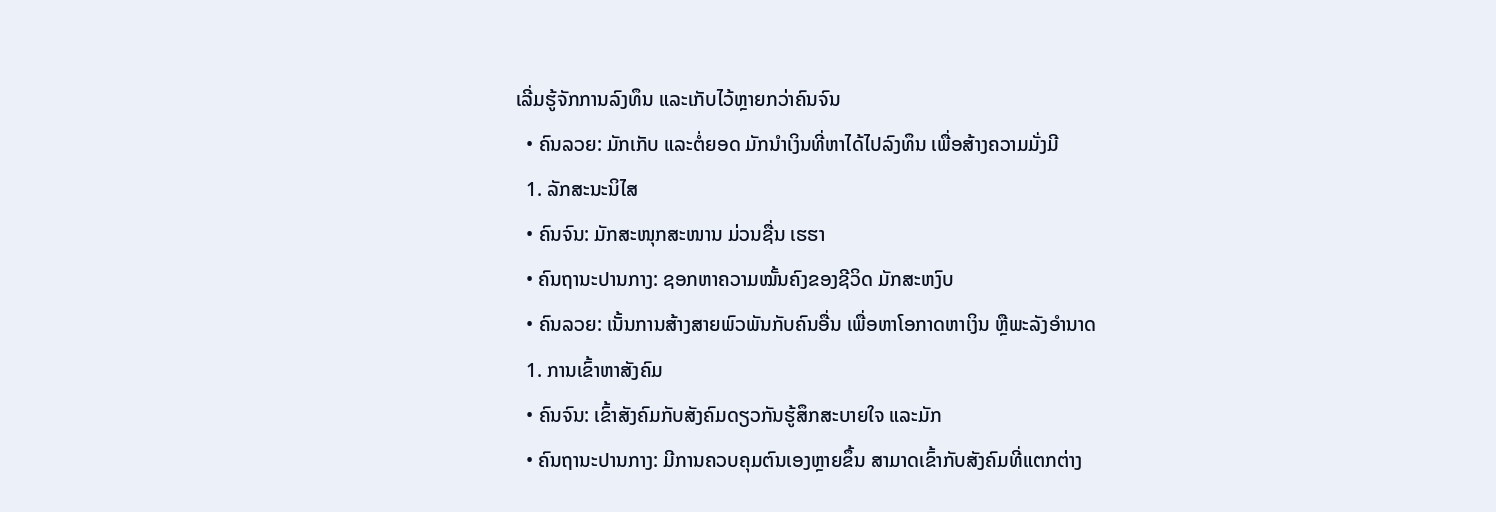ເລີ່ມຮູ້ຈັກການລົງທຶນ ແລະເກັບໄວ້ຫຼາຍກວ່າຄົນຈົນ
  • ຄົນລວຍ: ມັກເກັບ ແລະຕໍ່ຍອດ ມັກນໍາເງິນທີ່ຫາໄດ້ໄປລົງທຶນ ເພື່ອສ້າງຄວາມມັ່ງມີ
  1. ລັກສະນະນິໄສ
  • ຄົນຈົນ: ມັກສະໜຸກສະໜານ ມ່ວນຊື່ນ ເຮຮາ
  • ຄົນຖານະປານກາງ: ຊອກຫາຄວາມໝັ້ນຄົງຂອງຊີວິດ ມັກສະຫງົບ
  • ຄົນລວຍ: ເນັ້ນການສ້າງສາຍພົວພັນກັບຄົນອື່ນ ເພື່ອຫາໂອກາດຫາເງິນ ຫຼືພະລັງອຳນາດ
  1. ການເຂົ້າຫາສັງຄົມ
  • ຄົນຈົນ: ເຂົ້າສັງຄົມກັບສັງຄົມດຽວກັນຮູ້ສຶກສະບາຍໃຈ ແລະມັກ
  • ຄົນຖານະປານກາງ: ມີການຄວບຄຸມຕົນເອງຫຼາຍຂຶ້ນ ສາມາດເຂົ້າກັບສັງຄົມທີ່ແຕກຕ່າງ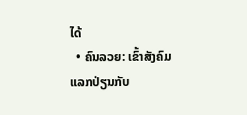ໄດ້
  • ຄົນລວຍ: ເຂົ້າສັງຄົມແລກປ່ຽນກັບ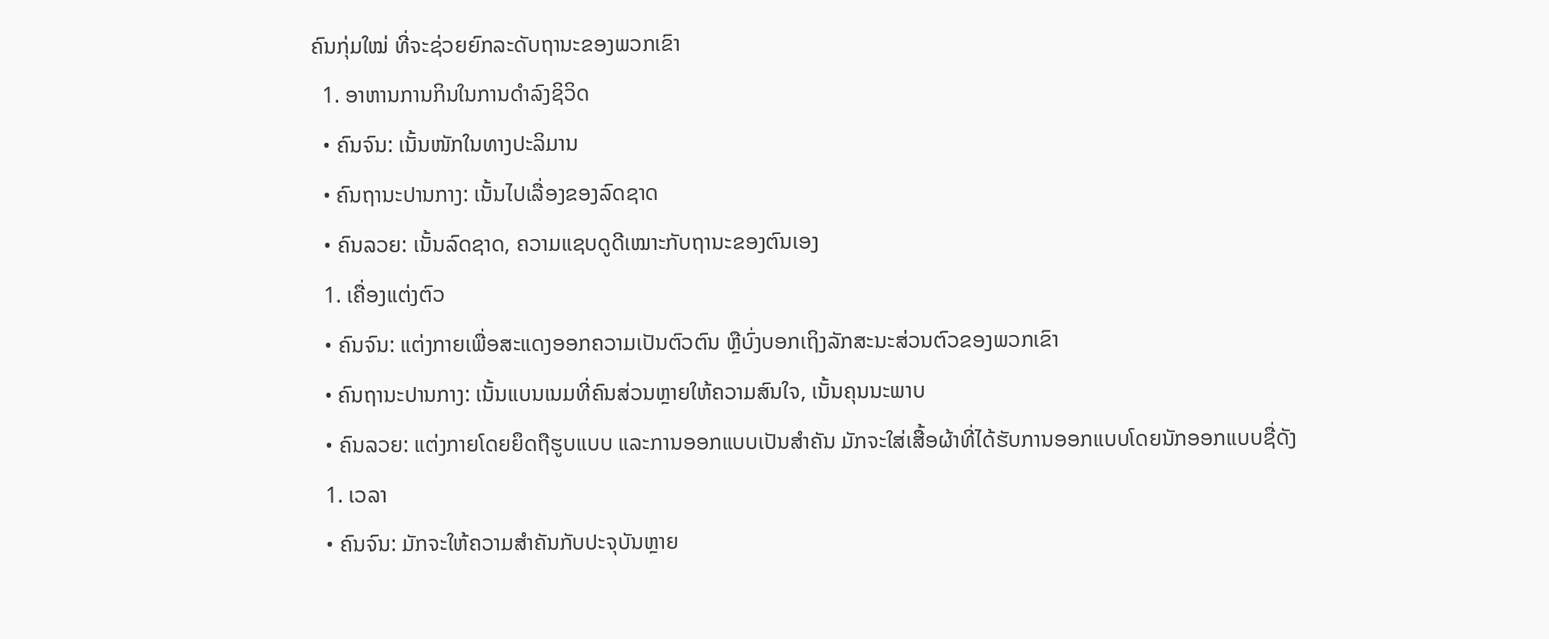ຄົນກຸ່ມໃໝ່ ທີ່ຈະຊ່ວຍຍົກລະດັບຖານະຂອງພວກເຂົາ
  1. ອາຫານການກິນໃນການດຳລົງຊິວິດ
  • ຄົນຈົນ: ເນັ້ນໜັກໃນທາງປະລິມານ
  • ຄົນຖານະປານກາງ: ເນັ້ນໄປເລື່ອງຂອງລົດຊາດ
  • ຄົນລວຍ: ເນັ້ນລົດຊາດ, ຄວາມແຊບດູດີເໝາະກັບຖານະຂອງຕົນເອງ
  1. ເຄື່ອງແຕ່ງຕົວ
  • ຄົນຈົນ: ແຕ່ງກາຍເພື່ອສະແດງອອກຄວາມເປັນຕົວຕົນ ຫຼືບົ່ງບອກເຖິງລັກສະນະສ່ວນຕົວຂອງພວກເຂົາ
  • ຄົນຖານະປານກາງ: ເນັ້ນແບນເນມທີ່ຄົນສ່ວນຫຼາຍໃຫ້ຄວາມສົນໃຈ, ເນັ້ນຄຸນນະພາບ
  • ຄົນລວຍ: ແຕ່ງກາຍໂດຍຍຶດຖືຮູບແບບ ແລະການອອກແບບເປັນສຳຄັນ ມັກຈະໃສ່ເສື້ອຜ້າທີ່ໄດ້ຮັບການອອກແບບໂດຍນັກອອກແບບຊື່ດັງ
  1. ເວລາ
  • ຄົນຈົນ: ມັກຈະໃຫ້ຄວາມສຳຄັນກັບປະຈຸບັນຫຼາຍ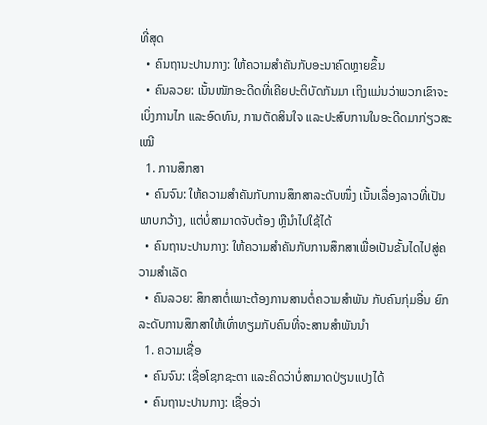ທີ່ສຸດ
  • ຄົນຖານະປານກາງ: ໃຫ້ຄວາມສຳຄັນກັບອະນາຄົດຫຼາຍຂຶ້ນ
  • ຄົນລວຍ: ເນັ້ນໜັກອະດີດທີ່ເຄີຍປະຕິບັດກັນມາ ເຖິງແມ່ນວ່າພວກເຂົາຈະເບິ່ງການໄກ ແລະອົດທົນ, ການຕັດສິນໃຈ ແລະປະສົບການໃນອະດີດມາກ່ຽວສະເໝີ
  1. ການສຶກສາ
  • ຄົນຈົນ: ໃຫ້ຄວາມສຳຄັນກັບການສຶກສາລະດັບໜຶ່ງ ເນັ້ນເລື່ອງລາວທີ່ເປັນພາບກວ້າງ, ແຕ່ບໍ່ສາມາດຈັບຕ້ອງ ຫຼືນຳໄປໃຊ້ໄດ້
  • ຄົນຖານະປານກາງ: ໃຫ້ຄວາມສຳຄັນກັບການສຶກສາເພື່ອເປັນຂັ້ນໄດໄປສູ່ຄວາມສຳເລັດ
  • ຄົນລວຍ: ສຶກສາຕໍ່ເພາະຕ້ອງການສານຕໍ່ຄວາມສຳພັນ ກັບຄົນກຸ່ມອື່ນ ຍົກລະດັບການສຶກສາໃຫ້ເທົ່າທຽມກັບຄົນທີ່ຈະສານສຳພັນນຳ
  1. ຄວາມເຊື່ອ
  • ຄົນຈົນ: ເຊື່ອໂຊກຊະຕາ ແລະຄິດວ່າບໍ່ສາມາດປ່ຽນແປງໄດ້
  • ຄົນຖານະປານກາງ: ເຊື່ອວ່າ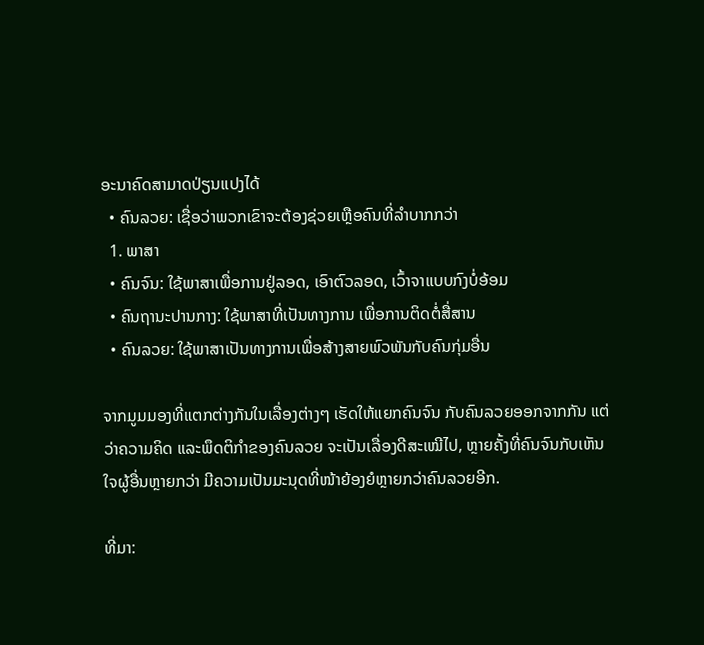ອະນາຄົດສາມາດປ່ຽນແປງໄດ້
  • ຄົນລວຍ: ເຊື່ອວ່າພວກເຂົາຈະຕ້ອງຊ່ວຍເຫຼືອຄົນທີ່ລຳບາກກວ່າ
  1. ພາສາ
  • ຄົນຈົນ: ໃຊ້ພາສາເພື່ອການຢູ່ລອດ, ເອົາຕົວລອດ, ເວົ້າຈາແບບກົງບໍ່ອ້ອມ
  • ຄົນຖານະປານກາງ: ໃຊ້ພາສາທີ່ເປັນທາງການ ເພື່ອການຕິດຕໍ່ສື່ສານ
  • ຄົນລວຍ: ໃຊ້ພາສາເປັນທາງການເພື່ອສ້າງສາຍພົວພັນກັບຄົນກຸ່ມອື່ນ

ຈາກມູມມອງທີ່ແຕກຕ່າງກັນໃນເລື່ອງຕ່າງໆ ເຮັດໃຫ້ແຍກຄົນຈົນ ກັບຄົນລວຍອອກຈາກກັນ ແຕ່ວ່າຄວາມຄິດ ແລະພຶດຕິກຳຂອງຄົນລວຍ ຈະເປັນເລື່ອງດີສະເໝີໄປ, ຫຼາຍຄັ້ງທີ່ຄົນຈົນກັບເຫັນໃຈຜູ້ອື່ນຫຼາຍກວ່າ ມີຄວາມເປັນມະນຸດທີ່ໜ້າຍ້ອງຍໍຫຼາຍກວ່າຄົນລວຍອີກ.

ທີ່ມາ: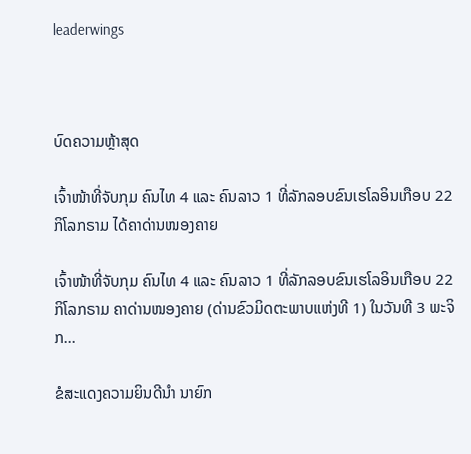leaderwings



ບົດຄວາມຫຼ້າສຸດ

ເຈົ້າໜ້າທີ່ຈັບກຸມ ຄົນໄທ 4 ແລະ ຄົນລາວ 1 ທີ່ລັກລອບຂົນເຮໂລອິນເກືອບ 22 ກິໂລກຣາມ ໄດ້ຄາດ່ານໜອງຄາຍ

ເຈົ້າໜ້າທີ່ຈັບກຸມ ຄົນໄທ 4 ແລະ ຄົນລາວ 1 ທີ່ລັກລອບຂົນເຮໂລອິນເກືອບ 22 ກິໂລກຣາມ ຄາດ່ານໜອງຄາຍ (ດ່ານຂົວມິດຕະພາບແຫ່ງທີ 1) ໃນວັນທີ 3 ພະຈິກ...

ຂໍສະແດງຄວາມຍິນດີນຳ ນາຍົກ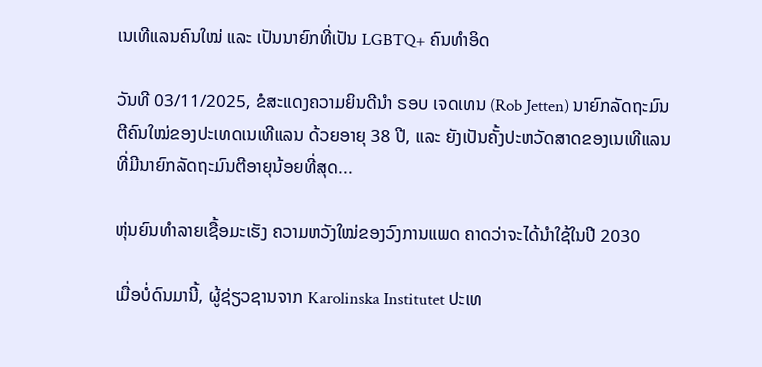ເນເທີແລນຄົນໃໝ່ ແລະ ເປັນນາຍົກທີ່ເປັນ LGBTQ+ ຄົນທຳອິດ

ວັນທີ 03/11/2025, ຂໍສະແດງຄວາມຍິນດີນຳ ຣອບ ເຈດເທນ (Rob Jetten) ນາຍົກລັດຖະມົນຕີຄົນໃໝ່ຂອງປະເທດເນເທີແລນ ດ້ວຍອາຍຸ 38 ປີ, ແລະ ຍັງເປັນຄັ້ງປະຫວັດສາດຂອງເນເທີແລນ ທີ່ມີນາຍົກລັດຖະມົນຕີອາຍຸນ້ອຍທີ່ສຸດ...

ຫຸ່ນຍົນທຳລາຍເຊື້ອມະເຮັງ ຄວາມຫວັງໃໝ່ຂອງວົງການແພດ ຄາດວ່າຈະໄດ້ນໍາໃຊ້ໃນປີ 2030

ເມື່ອບໍ່ດົນມານີ້, ຜູ້ຊ່ຽວຊານຈາກ Karolinska Institutet ປະເທ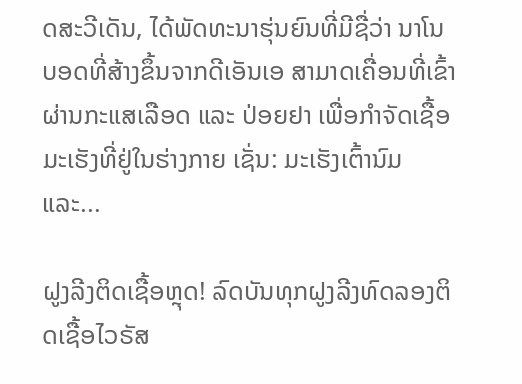ດສະວີເດັນ, ໄດ້ພັດທະນາຮຸ່ນຍົນທີ່ມີຊື່ວ່າ ນາໂນບອດທີ່ສ້າງຂຶ້ນຈາກດີເອັນເອ ສາມາດເຄື່ອນທີ່ເຂົ້າຜ່ານກະແສເລືອດ ແລະ ປ່ອຍຢາ ເພື່ອກຳຈັດເຊື້ອມະເຮັງທີ່ຢູ່ໃນຮ່າງກາຍ ເຊັ່ນ: ມະເຮັງເຕົ້ານົມ ແລະ...

ຝູງລີງຕິດເຊື້ອຫຼຸດ! ລົດບັນທຸກຝູງລີງທົດລອງຕິດເຊື້ອໄວຣັສ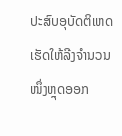ປະສົບອຸບັດຕິເຫດ ເຮັດໃຫ້ລີງຈຳນວນໜຶ່ງຫຼຸດອອກ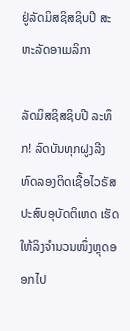ຢູ່ລັດມິສຊິສຊິບປີ ສະຫະລັດອາເມລິກາ

ລັດມິສຊິສຊິບປີ ລະທຶກ! ລົດບັນທຸກຝູງລີງທົດລອງຕິດເຊື້ອໄວຣັສ ປະສົບອຸບັດຕິເຫດ ເຮັດໃຫ້ລິງຈຳນວນໜຶ່ງຫຼຸດອອກໄປ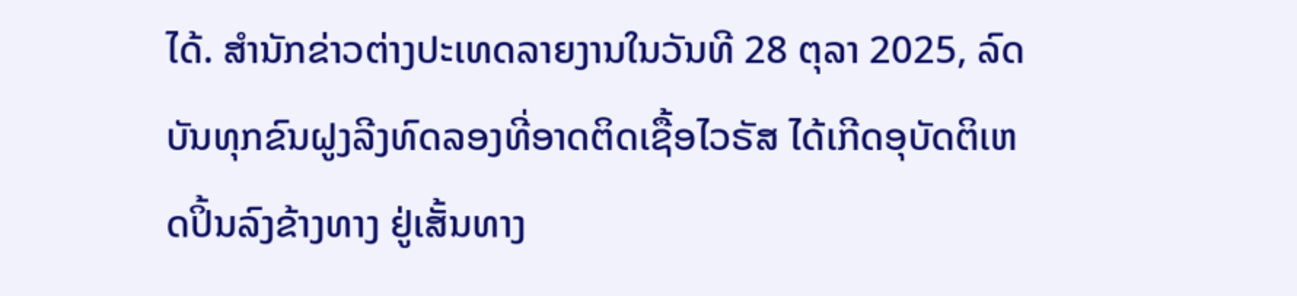ໄດ້. ສຳນັກຂ່າວຕ່າງປະເທດລາຍງານໃນວັນທີ 28 ຕຸລາ 2025, ລົດບັນທຸກຂົນຝູງລີງທົດລອງທີ່ອາດຕິດເຊື້ອໄວຣັສ ໄດ້ເກີດອຸບັດຕິເຫດປິ້ນລົງຂ້າງທາງ ຢູ່ເສັ້ນທາງ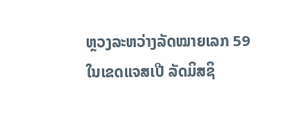ຫຼວງລະຫວ່າງລັດໝາຍເລກ 59 ໃນເຂດແຈສເປີ ລັດມິສຊິ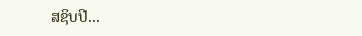ສຊິບປີ...